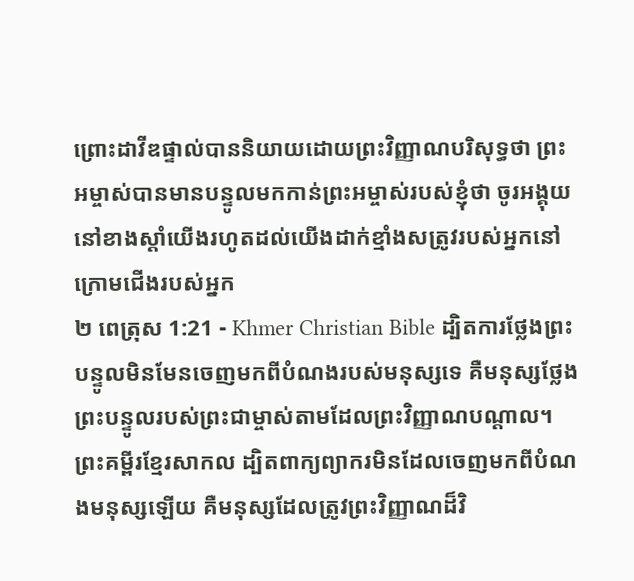ព្រោះដាវីឌផ្ទាល់បាននិយាយដោយព្រះវិញ្ញាណបរិសុទ្ធថា ព្រះអម្ចាស់បានមានបន្ទូលមកកាន់ព្រះអម្ចាស់របស់ខ្ញុំថា ចូរអង្គុយនៅខាងស្ដាំយើងរហូតដល់យើងដាក់ខ្មាំងសត្រូវរបស់អ្នកនៅក្រោមជើងរបស់អ្នក
២ ពេត្រុស 1:21 - Khmer Christian Bible ដ្បិតការថ្លែងព្រះបន្ទូលមិនមែនចេញមកពីបំណងរបស់មនុស្សទេ គឺមនុស្សថ្លែងព្រះបន្ទូលរបស់ព្រះជាម្ចាស់តាមដែលព្រះវិញ្ញាណបណ្ដាល។ ព្រះគម្ពីរខ្មែរសាកល ដ្បិតពាក្យព្យាករមិនដែលចេញមកពីបំណងមនុស្សឡើយ គឺមនុស្សដែលត្រូវព្រះវិញ្ញាណដ៏វិ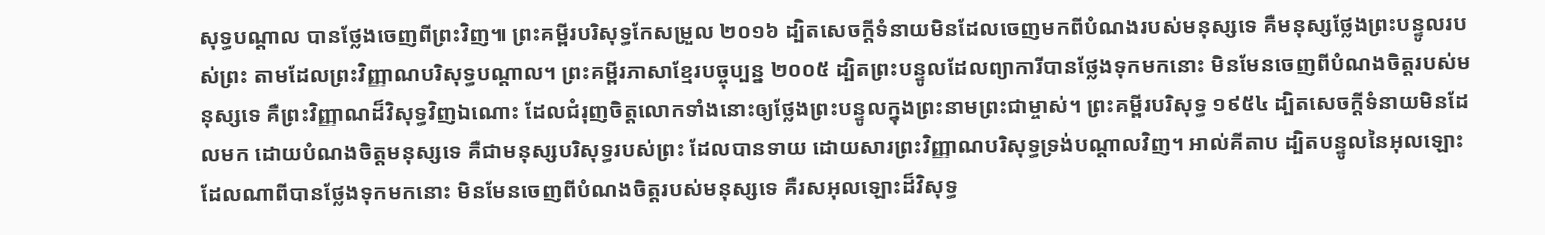សុទ្ធបណ្ដាល បានថ្លែងចេញពីព្រះវិញ៕ ព្រះគម្ពីរបរិសុទ្ធកែសម្រួល ២០១៦ ដ្បិតសេចក្ដីទំនាយមិនដែលចេញមកពីបំណងរបស់មនុស្សទេ គឺមនុស្សថ្លែងព្រះបន្ទូលរបស់ព្រះ តាមដែលព្រះវិញ្ញាណបរិសុទ្ធបណ្ដាល។ ព្រះគម្ពីរភាសាខ្មែរបច្ចុប្បន្ន ២០០៥ ដ្បិតព្រះបន្ទូលដែលព្យាការីបានថ្លែងទុកមកនោះ មិនមែនចេញពីបំណងចិត្តរបស់មនុស្សទេ គឺព្រះវិញ្ញាណដ៏វិសុទ្ធវិញឯណោះ ដែលជំរុញចិត្តលោកទាំងនោះឲ្យថ្លែងព្រះបន្ទូលក្នុងព្រះនាមព្រះជាម្ចាស់។ ព្រះគម្ពីរបរិសុទ្ធ ១៩៥៤ ដ្បិតសេចក្ដីទំនាយមិនដែលមក ដោយបំណងចិត្តមនុស្សទេ គឺជាមនុស្សបរិសុទ្ធរបស់ព្រះ ដែលបានទាយ ដោយសារព្រះវិញ្ញាណបរិសុទ្ធទ្រង់បណ្តាលវិញ។ អាល់គីតាប ដ្បិតបន្ទូលនៃអុលឡោះដែលណាពីបានថ្លែងទុកមកនោះ មិនមែនចេញពីបំណងចិត្ដរបស់មនុស្សទេ គឺរសអុលឡោះដ៏វិសុទ្ធ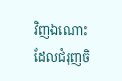វិញឯណោះ ដែលជំរុញចិ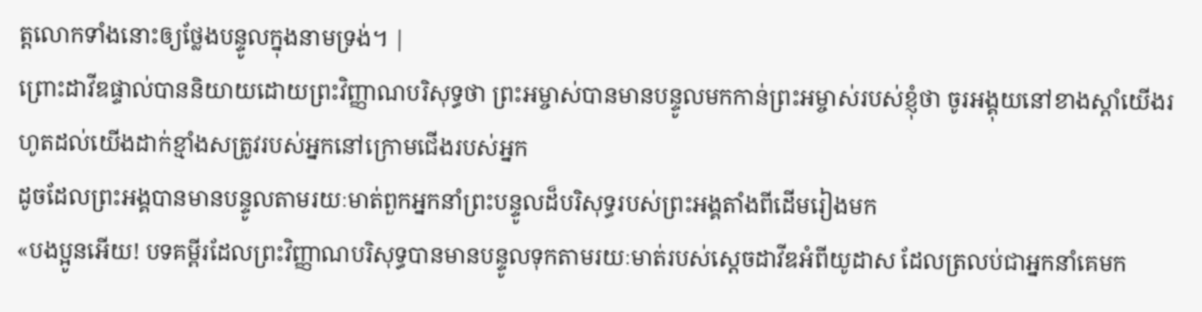ត្ដលោកទាំងនោះឲ្យថ្លែងបន្ទូលក្នុងនាមទ្រង់។ |
ព្រោះដាវីឌផ្ទាល់បាននិយាយដោយព្រះវិញ្ញាណបរិសុទ្ធថា ព្រះអម្ចាស់បានមានបន្ទូលមកកាន់ព្រះអម្ចាស់របស់ខ្ញុំថា ចូរអង្គុយនៅខាងស្ដាំយើងរហូតដល់យើងដាក់ខ្មាំងសត្រូវរបស់អ្នកនៅក្រោមជើងរបស់អ្នក
ដូចដែលព្រះអង្គបានមានបន្ទូលតាមរយៈមាត់ពួកអ្នកនាំព្រះបន្ទូលដ៏បរិសុទ្ធរបស់ព្រះអង្គតាំងពីដើមរៀងមក
«បងប្អូនអើយ! បទគម្ពីរដែលព្រះវិញ្ញាណបរិសុទ្ធបានមានបន្ទូលទុកតាមរយៈមាត់របស់ស្ដេចដាវីឌអំពីយូដាស ដែលត្រលប់ជាអ្នកនាំគេមក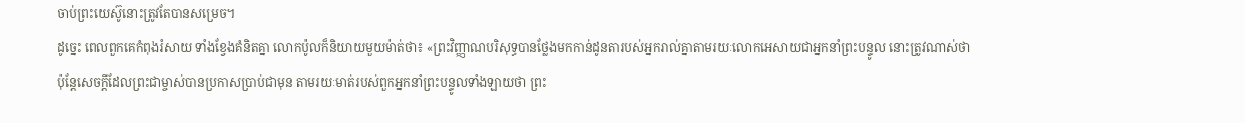ចាប់ព្រះយេស៊ូនោះត្រូវតែបានសម្រេច។
ដូច្នេះ ពេលពួកគេកំពុងរំសាយ ទាំងខ្វែងគំនិតគ្នា លោកប៉ូលក៏និយាយមួយម៉ាត់ថា៖ «ព្រះវិញ្ញាណបរិសុទ្ធបានថ្លែងមកកាន់ដូនតារបស់អ្នករាល់គ្នាតាមរយៈលោកអេសាយជាអ្នកនាំព្រះបន្ទូល នោះត្រូវណាស់ថា
ប៉ុន្ដែសេចក្ដីដែលព្រះជាម្ចាស់បានប្រកាសប្រាប់ជាមុន តាមរយៈមាត់របស់ពួកអ្នកនាំព្រះបន្ទូលទាំងឡាយថា ព្រះ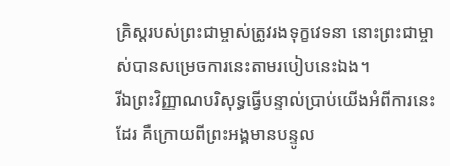គ្រិស្ដរបស់ព្រះជាម្ចាស់ត្រូវរងទុក្ខវេទនា នោះព្រះជាម្ចាស់បានសម្រេចការនេះតាមរបៀបនេះឯង។
រីឯព្រះវិញ្ញាណបរិសុទ្ធធ្វើបន្ទាល់ប្រាប់យើងអំពីការនេះដែរ គឺក្រោយពីព្រះអង្គមានបន្ទូល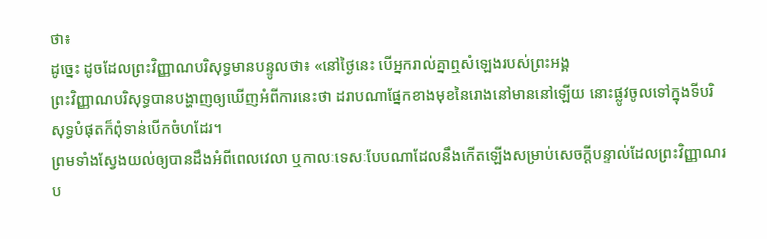ថា៖
ដូច្នេះ ដូចដែលព្រះវិញ្ញាណបរិសុទ្ធមានបន្ទូលថា៖ «នៅថ្ងៃនេះ បើអ្នករាល់គ្នាឮសំឡេងរបស់ព្រះអង្គ
ព្រះវិញ្ញាណបរិសុទ្ធបានបង្ហាញឲ្យឃើញអំពីការនេះថា ដរាបណាផ្នែកខាងមុខនៃរោងនៅមាននៅឡើយ នោះផ្លូវចូលទៅក្នុងទីបរិសុទ្ធបំផុតក៏ពុំទាន់បើកចំហដែរ។
ព្រមទាំងស្វែងយល់ឲ្យបានដឹងអំពីពេលវេលា ឬកាលៈទេសៈបែបណាដែលនឹងកើតឡើងសម្រាប់សេចក្ដីបន្ទាល់ដែលព្រះវិញ្ញាណរប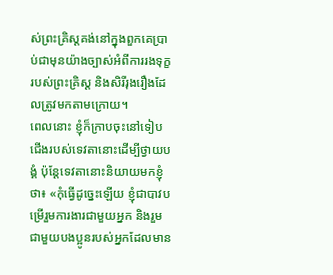ស់ព្រះគ្រិស្ដគង់នៅក្នុងពួកគេប្រាប់ជាមុនយ៉ាងច្បាស់អំពីការរងទុក្ខរបស់ព្រះគ្រិស្ដ និងសិរីរុងរឿងដែលត្រូវមកតាមក្រោយ។
ពេលនោះ ខ្ញុំក៏ក្រាបចុះនៅទៀបជើងរបស់ទេវតានោះដើម្បីថ្វាយបង្គំ ប៉ុន្ដែទេវតានោះនិយាយមកខ្ញុំថា៖ «កុំធ្វើដូច្នេះឡើយ ខ្ញុំជាបាវបម្រើរួមការងារជាមួយអ្នក និងរួមជាមួយបងប្អូនរបស់អ្នកដែលមាន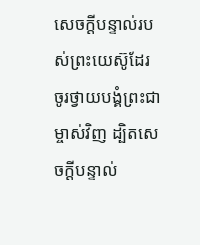សេចក្ដីបន្ទាល់របស់ព្រះយេស៊ូដែរ ចូរថ្វាយបង្គំព្រះជាម្ចាស់វិញ ដ្បិតសេចក្ដីបន្ទាល់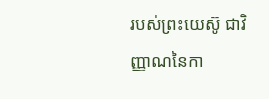របស់ព្រះយេស៊ូ ជាវិញ្ញាណនៃកា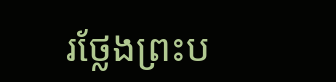រថ្លែងព្រះប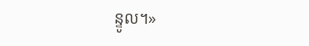ន្ទូល។»